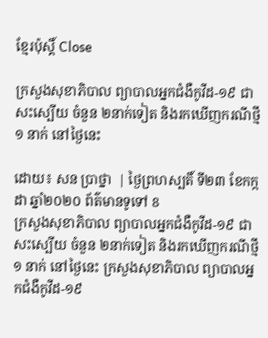ខ្មែរប៉ុស្ដិ៍ Close

ក្រសួងសុខាភិបាល ព្យាបាលអ្នកជំងឺកូវីដ-១៩ ជាសះស្បើយ ចំនួន ២នាក់ទៀត និងរកឃើញករណីថ្មី ១ នាក់ នៅថ្ងៃនេះ

ដោយ៖ សន ប្រាថ្នា  | ថ្ងៃព្រហស្បតិ៍ ទី២៣ ខែកក្កដា ឆ្នាំ២០២០ ព័ត៌មានទូទៅ 8
ក្រសួងសុខាភិបាល ព្យាបាលអ្នកជំងឺកូវីដ-១៩ ជាសះស្បើយ ចំនួន ២នាក់ទៀត និងរកឃើញករណីថ្មី ១ នាក់ នៅថ្ងៃនេះ ក្រសួងសុខាភិបាល ព្យាបាលអ្នកជំងឺកូវីដ-១៩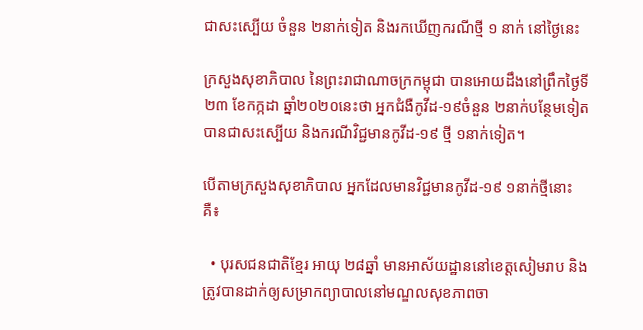ជាសះស្បើយ ចំនួន ២នាក់ទៀត និងរកឃើញករណីថ្មី ១ នាក់ នៅថ្ងៃនេះ

ក្រសួងសុខាភិបាល នៃព្រះរាជាណាចក្រកម្ពុជា បានអោយដឹងនៅព្រឹកថ្ងៃទី២៣ ខែកក្កដា ឆ្នាំ២០២០នេះថា អ្នកជំងឺកូវីដ-១៩ចំនួន ២នាក់បន្ថែមទៀតបានជាសះស្បើយ និងករណីវិជ្ជមានកូវីដ-១៩ ថ្មី ១នាក់ទៀត។

បើតាមក្រសួងសុខាភិបាល អ្នកដែលមានវិជ្ជមានកូវីដ-១៩ ១នាក់ថ្មីនោះគឺ៖

  • បុរសជនជាតិខ្មែរ អាយុ ២៨ឆ្នាំ មានអាស័យដ្ឋាននៅខេត្តសៀមរាប និងត្រូវបានដាក់ឲ្យសម្រាកព្យាបាលនៅមណ្ឌលសុខភាពចា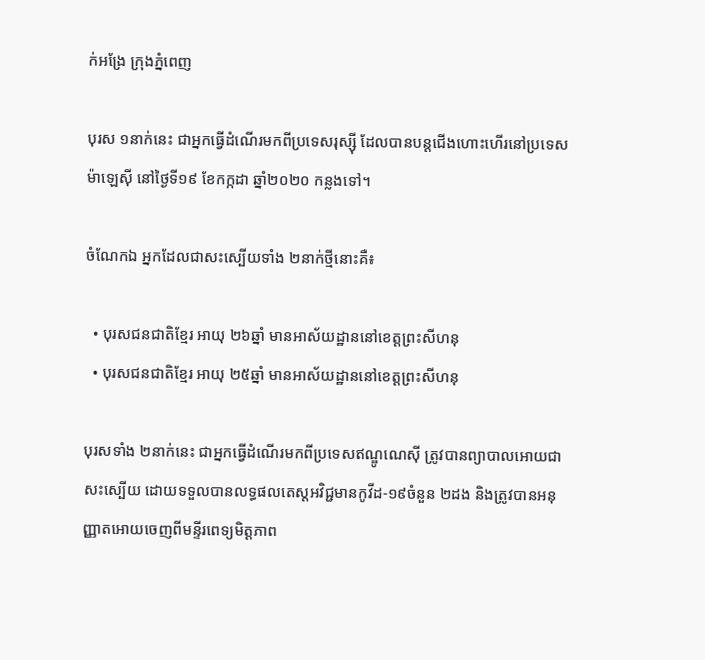ក់អង្រែ ក្រុងភ្នំពេញ

បុរស ១នាក់នេះ ជាអ្នកធ្វើដំណើរមកពីប្រទេសរុស្ស៊ី ដែលបានបន្តជើងហោះហើរនៅប្រទេសម៉ាឡេស៊ី នៅថ្ងៃទី១៩ ខែកក្កដា ឆ្នាំ២០២០ កន្លងទៅ។

ចំណែកឯ អ្នកដែលជាសះស្បើយទាំង ២នាក់ថ្មីនោះគឺ៖

  • បុរសជនជាតិខ្មែរ អាយុ ២៦ឆ្នាំ មានអាស័យដ្ឋាននៅខេត្តព្រះសីហនុ
  • បុរសជនជាតិខ្មែរ អាយុ ២៥ឆ្នាំ មានអាស័យដ្ឋាននៅខេត្តព្រះសីហនុ

បុរសទាំង ២នាក់នេះ ជាអ្នកធ្វើដំណើរមកពីប្រទេសឥណ្ឌូណេស៊ី ត្រូវបានព្យាបាលអោយជាសះស្បើយ ដោយទទួលបានលទ្ធផលតេស្តអវិជ្ជមានកូវីដ-១៩ចំនួន ២ដង និងត្រូវបានអនុញ្ញាតអោយចេញពីមន្ទីរពេទ្យមិត្តភាព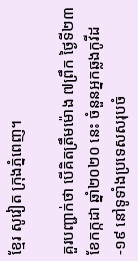ខ្មែរ សូវៀត ក្រុងភ្នំពេញ។

គួរបញ្ជាក់ថា បើគិតត្រឹមម៉ោង ៧ព្រឹក ថ្ងៃទី២៣ ខែកក្កដា ឆ្នាំ២០២០ នេះ ចំនួនអ្នកឆ្លងកូវីដ-១៩ នៅទូទាំងប្រទេសសរុបចំ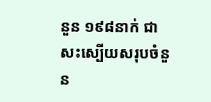នួន ១៩៨នាក់ ជាសះស្បើយសរុបចំនួន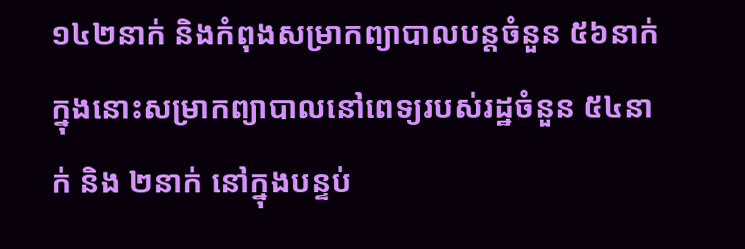១៤២នាក់ និងកំពុងសម្រាកព្យាបាលបន្តចំនួន ៥៦នាក់ ក្នុងនោះសម្រាកព្យាបាលនៅពេទ្យរបស់រដ្ឋចំនួន ៥៤នាក់ និង ២នាក់ នៅក្នុងបន្ទប់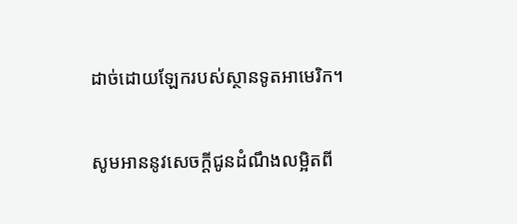ដាច់ដោយឡែករបស់ស្ថានទូតអាមេរិក។

សូមអាននូវសេចក្ដីជូនដំណឹងលម្អិតពី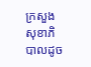ក្រសួងសុខាភិបាលដូច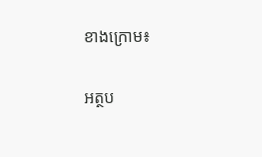ខាងក្រោម៖

អត្ថប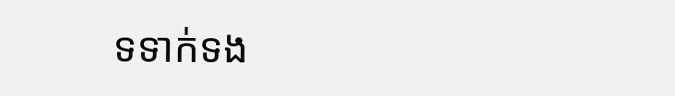ទទាក់ទង